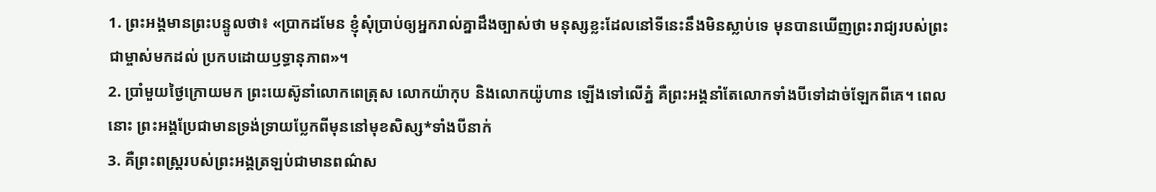1. ព្រះអង្គមានព្រះបន្ទូលថា៖ «ប្រាកដមែន ខ្ញុំសុំប្រាប់ឲ្យអ្នករាល់គ្នាដឹងច្បាស់ថា មនុស្សខ្លះដែលនៅទីនេះនឹងមិនស្លាប់ទេ មុនបានឃើញព្រះរាជ្យរបស់ព្រះជាម្ចាស់មកដល់ ប្រកបដោយឫទ្ធានុភាព»។
2. ប្រាំមួយថ្ងៃក្រោយមក ព្រះយេស៊ូនាំលោកពេត្រុស លោកយ៉ាកុប និងលោកយ៉ូហាន ឡើងទៅលើភ្នំ គឺព្រះអង្គនាំតែលោកទាំងបីទៅដាច់ឡែកពីគេ។ ពេលនោះ ព្រះអង្គប្រែជាមានទ្រង់ទ្រាយប្លែកពីមុននៅមុខសិស្ស*ទាំងបីនាក់
3. គឺព្រះពស្ដ្ររបស់ព្រះអង្គត្រឡប់ជាមានពណ៌ស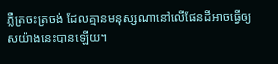ភ្លឺត្រចះត្រចង់ ដែលគ្មានមនុស្សណានៅលើផែនដីអាចធ្វើឲ្យសយ៉ាងនេះបានឡើយ។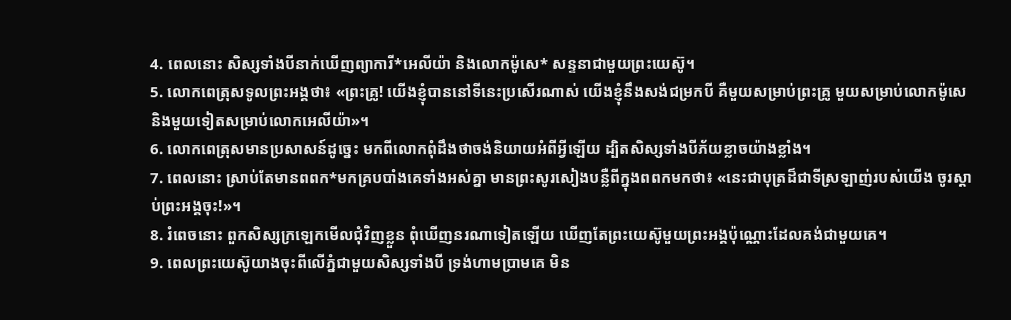4. ពេលនោះ សិស្សទាំងបីនាក់ឃើញព្យាការី*អេលីយ៉ា និងលោកម៉ូសេ* សន្ទនាជាមួយព្រះយេស៊ូ។
5. លោកពេត្រុសទូលព្រះអង្គថា៖ «ព្រះគ្រូ! យើងខ្ញុំបាននៅទីនេះប្រសើរណាស់ យើងខ្ញុំនឹងសង់ជម្រកបី គឺមួយសម្រាប់ព្រះគ្រូ មួយសម្រាប់លោកម៉ូសេ និងមួយទៀតសម្រាប់លោកអេលីយ៉ា»។
6. លោកពេត្រុសមានប្រសាសន៍ដូច្នេះ មកពីលោកពុំដឹងថាចង់និយាយអំពីអ្វីឡើយ ដ្បិតសិស្សទាំងបីភ័យខ្លាចយ៉ាងខ្លាំង។
7. ពេលនោះ ស្រាប់តែមានពពក*មកគ្របបាំងគេទាំងអស់គ្នា មានព្រះសូរសៀងបន្លឺពីក្នុងពពកមកថា៖ «នេះជាបុត្រដ៏ជាទីស្រឡាញ់របស់យើង ចូរស្ដាប់ព្រះអង្គចុះ!»។
8. រំពេចនោះ ពួកសិស្សក្រឡេកមើលជុំវិញខ្លួន ពុំឃើញនរណាទៀតឡើយ ឃើញតែព្រះយេស៊ូមួយព្រះអង្គប៉ុណ្ណោះដែលគង់ជាមួយគេ។
9. ពេលព្រះយេស៊ូយាងចុះពីលើភ្នំជាមួយសិស្សទាំងបី ទ្រង់ហាមប្រាមគេ មិន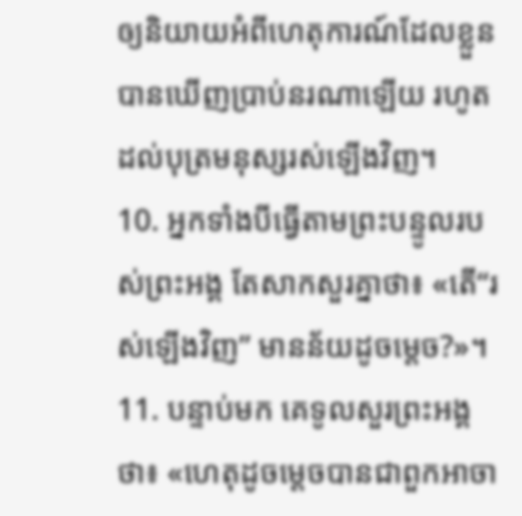ឲ្យនិយាយអំពីហេតុការណ៍ដែលខ្លួនបានឃើញប្រាប់នរណាឡើយ រហូតដល់បុត្រមនុស្សរស់ឡើងវិញ។
10. អ្នកទាំងបីធ្វើតាមព្រះបន្ទូលរបស់ព្រះអង្គ តែសាកសួរគ្នាថា៖ «តើ“រស់ឡើងវិញ” មានន័យដូចម្ដេច?»។
11. បន្ទាប់មក គេទូលសួរព្រះអង្គថា៖ «ហេតុដូចម្ដេចបានជាពួកអាចា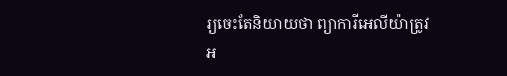រ្យចេះតែនិយាយថា ព្យាការីអេលីយ៉ាត្រូវអ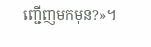ញ្ជើញមកមុន?»។